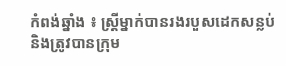កំពង់ឆ្នាំង ៖ ស្ត្រីម្នាក់បានរងរបួសដេកសន្លប់ និងត្រូវបានក្រុម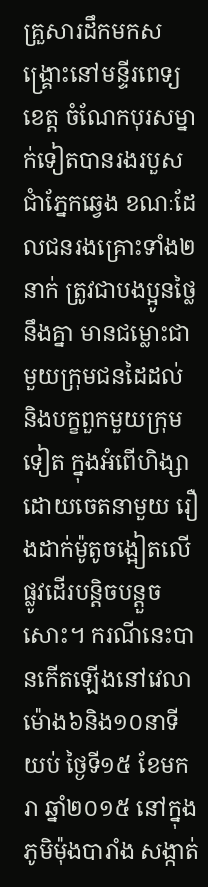គ្រួសារដឹកមកសង្គ្រោះនៅមន្ទីរពេទ្យ
ខេត្ត ចំណែកបុរសម្នាក់ទៀតបានរងរបួសជាំភ្នែកឆ្វេង ខណៈដែលជនរងគ្រោះទាំង២នាក់ ត្រូវជាបងប្អូនថ្លៃនឹងគ្នា មានជម្លោះជាមួយក្រុមជនដៃដល់ និងបក្ខពួកមួយក្រុមទៀត ក្នុងអំពើហិង្សាដោយចេតនាមួយ រឿងដាក់ម៉ូតូចង្អៀតលើផ្លូវដើរបន្តិចបន្តួចសោះ។ ករណីនេះបានកើតឡើងនៅវេលាម៉ោង៦និង១០នាទីយប់ ថ្ងៃទី១៥ ខែមករា ឆ្នាំ២០១៥ នៅក្នុងភូមិម៉ុងបារាំង សង្កាត់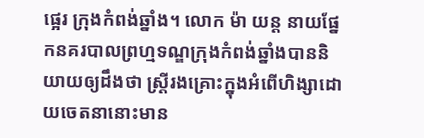ផ្អេរ ក្រុងកំពង់ឆ្នាំង។ លោក ម៉ា យន្ត នាយផ្នែកនគរបាលព្រហ្មទណ្ឌក្រុងកំពង់ឆ្នាំងបាននិយាយឲ្យដឹងថា ស្ត្រីរងគ្រោះក្នុងអំពើហិង្សាដោយចេតនានោះមាន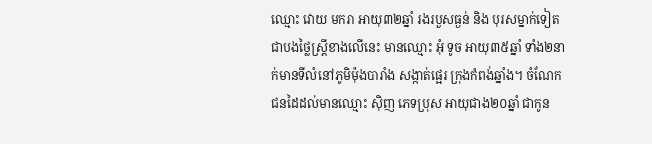ឈ្មោះ វោយ មករា អាយុ៣២ឆ្នាំ រងរបួសធ្ងន់ និង បុរសម្នាក់ទៀតជាបងថ្លៃស្រី្តខាងលើនេះ មានឈ្មោះ អុំ ទូច អាយុ៣៥ឆ្នាំ ទាំង២នាក់មានទីលំនៅភូមិម៉ុងបារាំង សង្កាត់ផ្អេរ ក្រុងកំពង់ឆ្នាំង។ ចំណែកជនដៃដល់មានឈ្មោះ ស៊ិញ ភេទប្រុស អាយុជាង២០ឆ្នាំ ជាកូន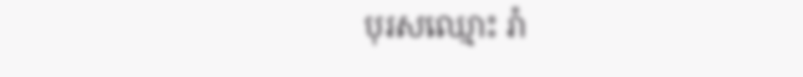បុរសឈ្មោះ រ៉ា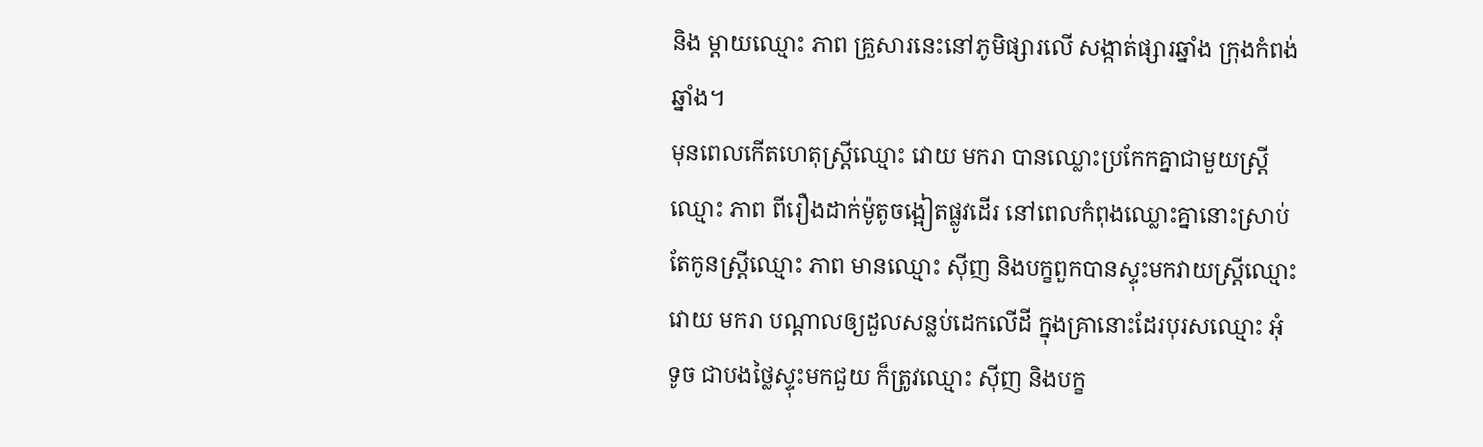និង ម្តាយឈ្មោះ ភាព គ្រួសារនេះនៅភូមិផ្សារលើ សង្កាត់ផ្សារឆ្នាំង ក្រុងកំពង់ឆ្នាំង។
មុនពេលកើតហេតុស្ត្រីឈ្មោះ វោយ មករា បានឈ្លោះប្រកែកគ្នាជាមួយស្ត្រី ឈ្មោះ ភាព ពីរឿងដាក់ម៉ូតូចង្អៀតផ្លូវដើរ នៅពេលកំពុងឈ្លោះគ្នានោះស្រាប់តែកូនស្ត្រីឈ្មោះ ភាព មានឈ្មោះ ស៊ីញ និងបក្ខពួកបានស្ទុះមកវាយស្ត្រីឈ្មោះ វោយ មករា បណ្ដាលឲ្យដួលសន្លប់ដេកលើដី ក្នុងគ្រានោះដែរបុរសឈ្មោះ អុំ ទូច ជាបងថ្លៃស្ទុះមកជួយ ក៏ត្រូវឈ្មោះ ស៊ីញ និងបក្ខ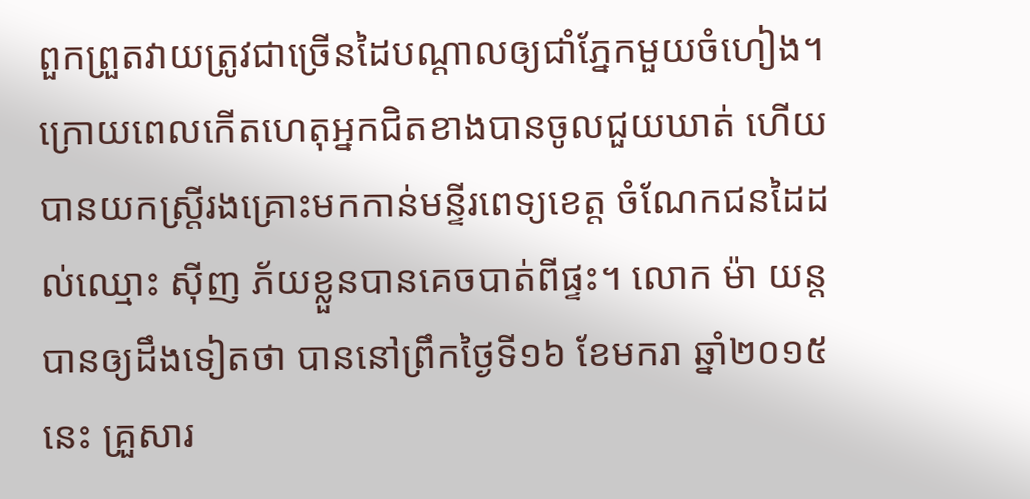ពួកព្រួតវាយត្រូវជាច្រើនដៃបណ្ដាលឲ្យជាំភ្នែកមួយចំហៀង។
ក្រោយពេលកើតហេតុអ្នកជិតខាងបានចូលជួយឃាត់ ហើយបានយកស្ត្រីរងគ្រោះមកកាន់មន្ទីរពេទ្យខេត្ត ចំណែកជនដៃដល់ឈ្មោះ ស៊ីញ ភ័យខ្លួនបានគេចបាត់ពីផ្ទះ។ លោក ម៉ា យន្ត បានឲ្យដឹងទៀតថា បាននៅព្រឹកថ្ងៃទី១៦ ខែមករា ឆ្នាំ២០១៥នេះ គ្រួសារ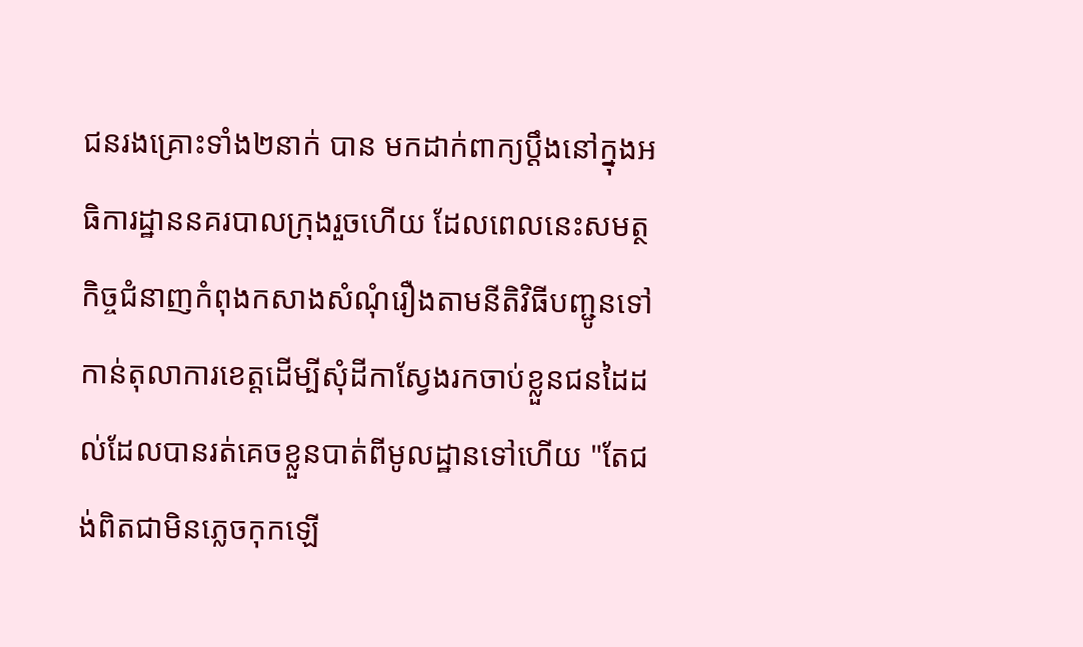ជនរងគ្រោះទាំង២នាក់ បាន មកដាក់ពាក្យប្ដឹងនៅក្នុងអធិការដ្ឋាននគរបាលក្រុងរួចហើយ ដែលពេលនេះសមត្ថកិច្ចជំនាញកំពុងកសាងសំណុំរឿងតាមនីតិវិធីបញ្ជូនទៅកាន់តុលាការខេត្តដើម្បីសុំដីកាស្វែងរកចាប់ខ្លួនជនដៃដល់ដែលបានរត់គេចខ្លួនបាត់ពីមូលដ្ឋានទៅហើយ "តែជង់ពិតជាមិនភ្លេចកុកឡើ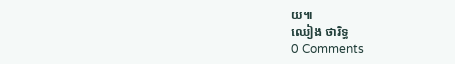យ៕
ឈៀង ថារិទ្ធ
0 Comments